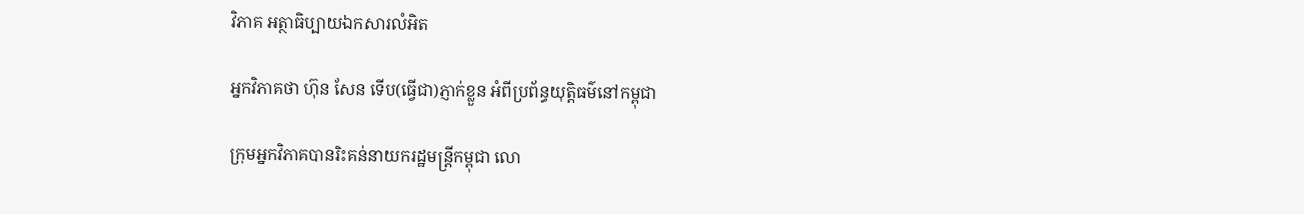វិភាគ អត្ថាធិប្បាយឯកសារលំអិត

អ្នកវិភាគថា ហ៊ុន សែន ទើប(ធ្វើជា)ភ្ញាក់ខ្លួន អំពីប្រព័ន្ធយុត្តិធម៌នៅកម្ពុជា

ក្រុមអ្នកវិភាគបានរិះគន់នាយករដ្ឋមន្ត្រីកម្ពុជា លោ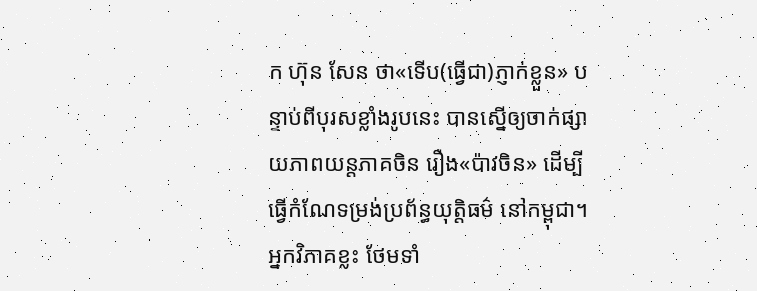ក ហ៊ុន សែន ថា«ទើប(ធ្វើជា)ភ្ញាក់ខ្លួន» បន្ទាប់ពីបុរសខ្លាំងរូបនេះ បានស្នើឲ្យចាក់ផ្សាយភាពយន្ដភាគចិន រឿង«ប៉ាវចិន» ដើម្បីធ្វើកំណែទម្រង់ប្រព័ន្ធយុត្តិធម៌ នៅកម្ពុជា។ អ្នកវិភាគខ្លះ ថែមទាំ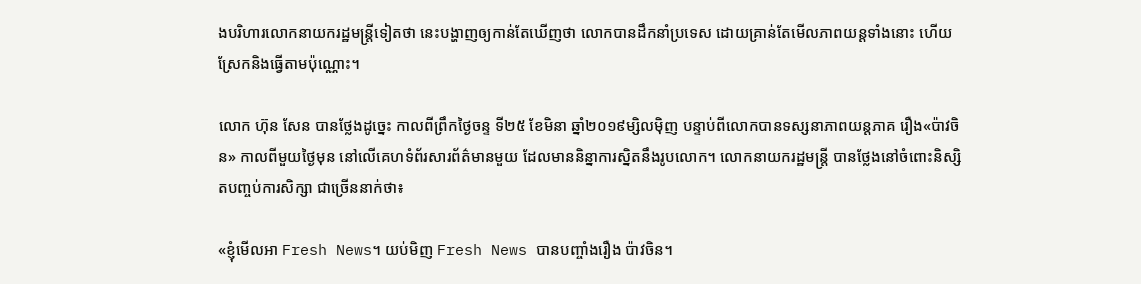ងបរិហារលោកនាយករដ្ឋមន្ត្រីទៀតថា នេះបង្ហាញឲ្យកាន់តែឃើញថា លោកបានដឹកនាំប្រទេស ដោយគ្រាន់តែមើលភាពយន្ដទាំងនោះ ហើយស្រែកនិងធ្វើតាមប៉ុណ្ណោះ។

លោក ហ៊ុន សែន បានថ្លែងដូច្នេះ កាលពីព្រឹកថ្ងៃចន្ទ ទី២៥ ខែមិនា ឆ្នាំ២០១៩ម្សិលម៉ិញ បន្ទាប់ពីលោកបានទស្សនាភាពយន្ដភាគ រឿង«ប៉ាវចិន» កាលពីមួយថ្ងៃមុន នៅលើគេហទំព័រសារព័ត៌មានមួយ ដែលមាននិន្នាការស្និតនឹងរូបលោក។ លោកនាយករដ្ឋមន្ត្រី បានថ្លែងនៅចំពោះនិស្សិតបញ្ចប់ការសិក្សា ជាច្រើននាក់ថា៖

«ខ្ញុំមើលអា Fresh News។ យប់មិញ Fresh News បានបញ្ចាំងរឿង ប៉ាវចិន។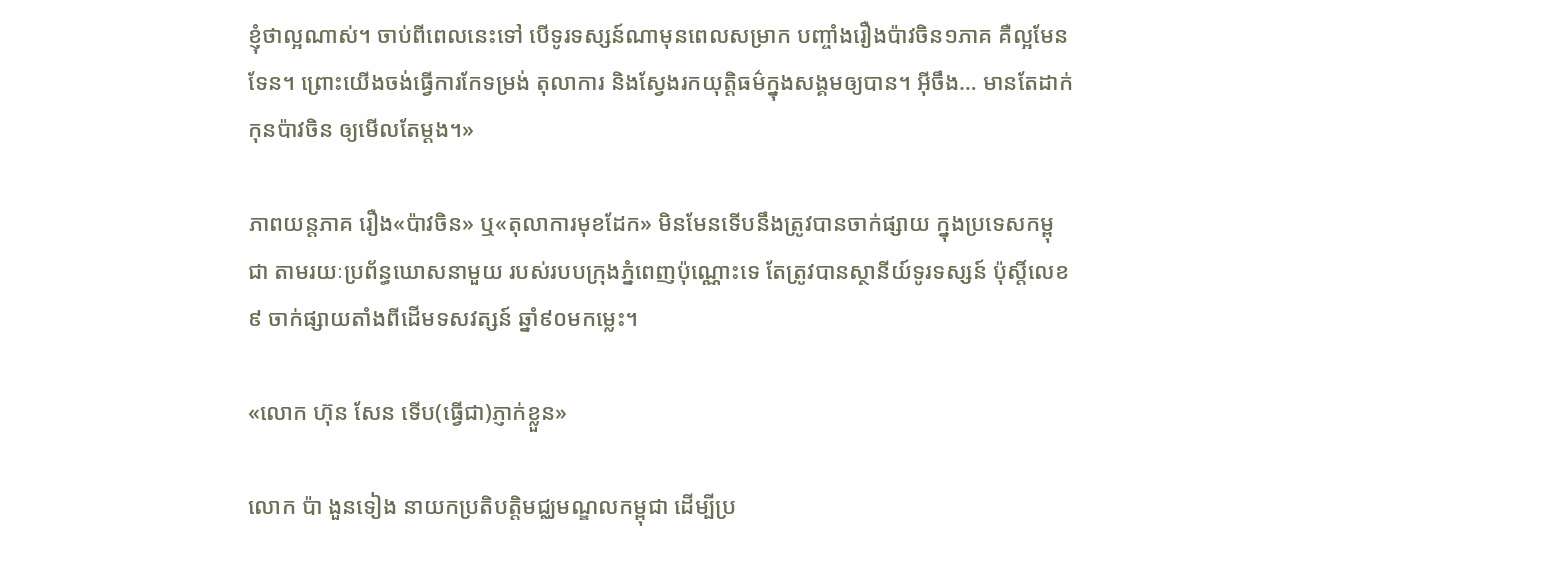ខ្ញុំថាល្អណាស់។ ចាប់ពីពេលនេះទៅ បើទូរទស្សន៍ណាមុនពេលសម្រាក បញ្ចាំងរឿងប៉ាវចិន១ភាគ គឺល្អមែនទែន។ ព្រោះយើងចង់ធ្វើការកែទម្រង់ តុលាការ និងស្វែងរកយុត្តិធម៌ក្នុងសង្គមឲ្យបាន។ អ៊ីចឹង… មានតែដាក់កុនប៉ាវចិន ឲ្យមើលតែម្តង។»

ភាពយន្ដភាគ រឿង«ប៉ាវចិន» ឬ«តុលាការមុខដែក» មិនមែនទើបនឹងត្រូវបានចាក់ផ្សាយ ក្នុងប្រទេសកម្ពុជា តាមរយៈប្រព័ន្ធឃោសនាមួយ របស់របបក្រុងភ្នំពេញប៉ុណ្ណោះទេ តែត្រូវបានស្ថានីយ៍ទូរទស្សន៍ ប៉ុស្ដិ៍លេខ៩ ចាក់ផ្សាយតាំងពីដើមទសវត្សន៍ ឆ្នាំ៩០មកម្លេះ។

«លោក ហ៊ុន សែន ទើប(ធ្វើជា)ភ្ញាក់ខ្លួន»

លោក ប៉ា ងួនទៀង នាយកប្រតិបត្តិមជ្ឈមណ្ឌលកម្ពុជា ដើម្បីប្រ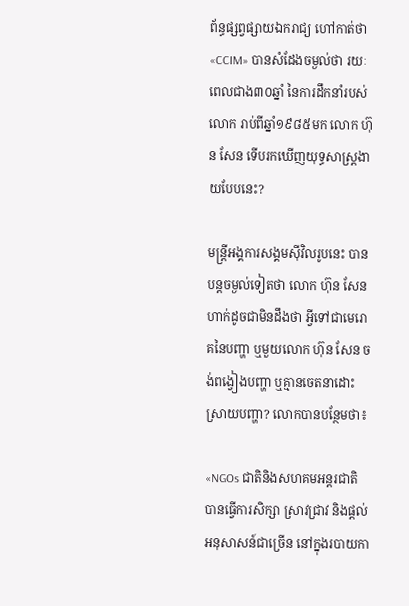ព័ន្ធផ្សព្វផ្សាយឯករាជ្យ ហៅកាត់ថា «CCIM» បានសំដែងចម្ងល់ថា រយៈពេលជាង៣០ឆ្នាំ នៃការដឹកនាំរបស់លោក រាប់ពីឆ្នាំ១៩៨៥មក លោក ហ៊ុន សែន ទើបរកឃើញយុទ្ធសាស្ត្រងាយបែបនេះ?

មន្ត្រីអង្គការសង្គមស៊ីវិលរូបនេះ បានបន្តចម្ងល់ទៀតថា លោក ហ៊ុន សែន ហាក់ដូចជាមិនដឹងថា អ្វីទៅជាមេរោគនៃបញ្ហា ឬមួយលោក ហ៊ុន សែន ចង់ពង្វៀងបញ្ហា ឬគ្មានចេតនាដោះស្រាយបញ្ហា? លោកបានបន្ថែមថា៖

«NGOs ជាតិនិងសហគមអន្តរជាតិ បានធ្វើការសិក្សា ស្រាវជ្រាវ និងផ្តល់អនុសាសន៍ជាច្រើន នៅក្នុងរបាយកា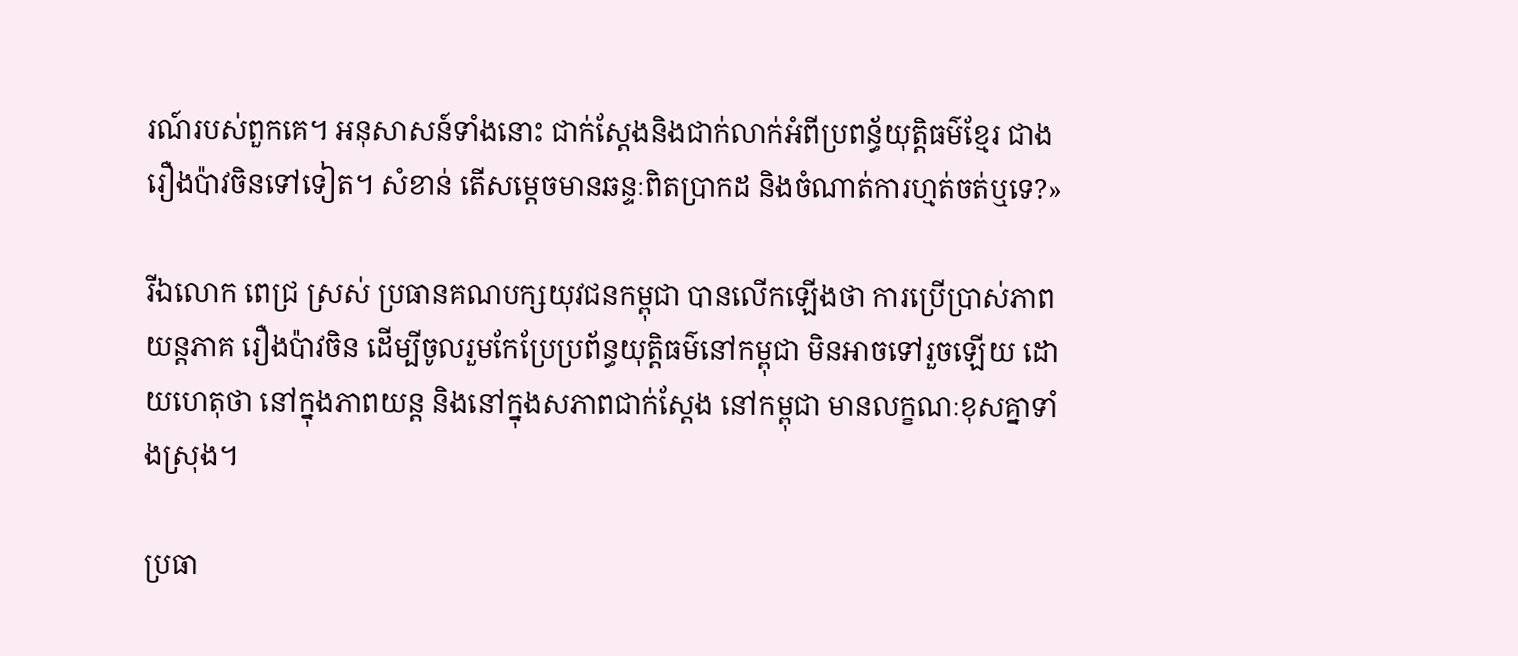រណ៍របស់ពួកគេ។ អនុសាសន៍ទាំងនោះ ជាក់ស្តែងនិងជាក់លាក់អំពីប្រពន្ធ័យុត្តិធម៌ខ្មែរ ជាងរឿងប៉ាវចិនទៅទៀត។ សំខាន់ តើសម្តេចមានឆន្ទៈពិតប្រាកដ និងចំណាត់ការហ្មត់ចត់ឬទេ?»

រីឯលោក ពេជ្រ ស្រស់ ប្រធានគណបក្សយុវជនកម្ពុជា បានលើកឡើងថា ការប្រើប្រាស់ភាពយន្ដភាគ រឿងប៉ាវចិន ដើម្បីចូលរួមកែប្រែប្រព័ន្ធយុត្តិធម៌នៅកម្ពុជា មិនអាចទៅរួចឡើយ ដោយហេតុថា នៅក្នុងភាពយន្ដ និងនៅក្នុងសភាពជាក់ស្ដែង នៅកម្ពុជា មានលក្ខណៈខុសគ្នាទាំងស្រុង។

ប្រធា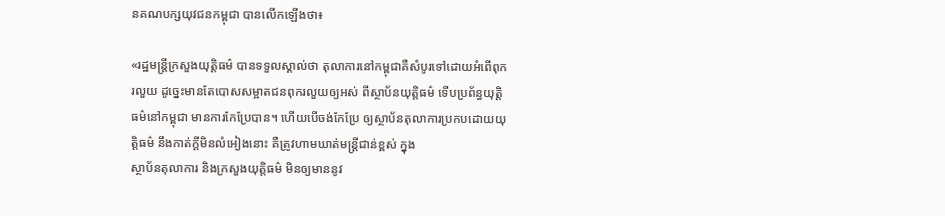នគណបក្សយុវជនកម្ពុជា បានលើកឡើងថា៖

«រដ្ឋមន្រ្តីក្រសួងយុត្តិធម៌ បានទទួលស្គាល់ថា តុលាការនៅកម្ពុជាគឺសំបូរទៅដោយអំពើពុករលួយ ដូច្នេះមានតែបោសសម្អាតជនពុករលួយឲ្យអស់ ពីស្ថាប័នយុត្តិធម៌ ទើបប្រព័ន្ធយុត្តិធម៌នៅកម្ពុជា មានការកែប្រែបាន។ ហើយបើចង់កែប្រែ ឲ្យស្ថាប័នតុលាការប្រកបដោយយុត្តិធម៌ នឹងកាត់ក្តីមិនលំអៀងនោះ គឺត្រូវហាមឃាត់មន្រ្តីជាន់ខ្ពស់ ក្នុង
ស្ថាប័នតុលាការ និងក្រសួងយុត្តិធម៌ មិនឲ្យមាននូវ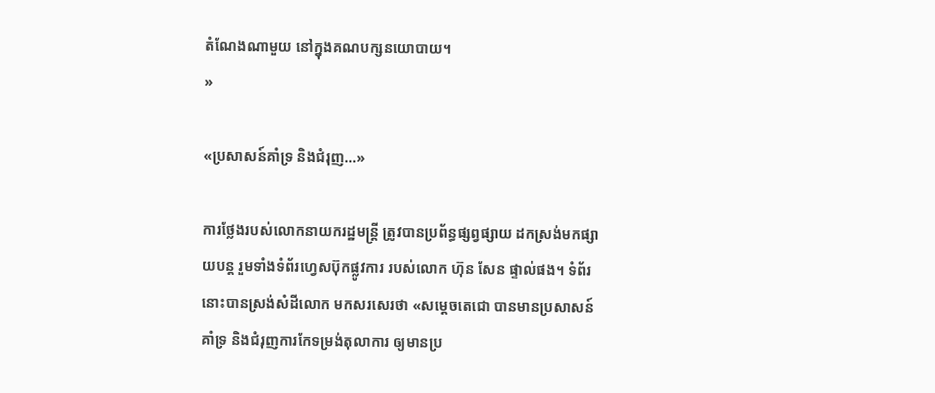តំណែងណាមួយ នៅក្នុងគណបក្សនយោបាយ។
»

«ប្រសាសន៍គាំទ្រ និងជំរុញ…»

ការថ្លែងរបស់លោកនាយករដ្ឋមន្ត្រី ត្រូវបានប្រព័ន្ធផ្សព្វផ្សាយ ដកស្រង់មកផ្សាយបន្ត រួមទាំងទំព័រហ្វេសប៊ុកផ្លូវការ របស់លោក ហ៊ុន សែន ផ្ទាល់ផង។ ទំព័រនោះបានស្រង់សំដីលោក មកសរសេរថា «សម្តេចតេជោ បានមានប្រសាសន៍គាំទ្រ និងជំរុញការកែទម្រង់តុលាការ ឲ្យមានប្រ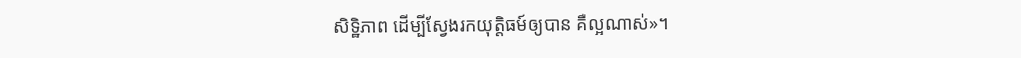សិទ្ឋិភាព ដើម្បីស្វែងរកយុត្តិធម៍ឲ្យបាន គឺល្អណាស់»។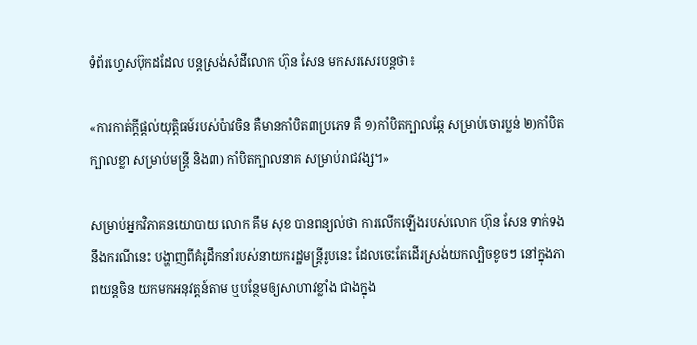ទំព័រហ្វេសប៊ុកដដែល បន្តស្រង់សំដីលោក ហ៊ុន សែន មកសរសេរបន្តថា៖

«ការកាត់ក្តីផ្តល់យុត្តិធម៍របស់ប៉ាវចិន គឺមានកាំបិត៣ប្រភេទ គឺ ១)កាំបិតក្បាលឆ្កែ សម្រាប់ចោរប្លន់ ២)កាំបិតក្បាលខ្លា សម្រាប់មន្រ្តី និង៣) កាំបិតក្បាលនាគ សម្រាប់រាជវង្ស។»

សម្រាប់អ្នកវិភាគនយោបាយ លោក គឹម សុខ បានពន្យល់ថា ការលើកឡើងរបស់លោក ហ៊ុន សែន ទាក់ទងនឹងករណីនេះ បង្ហាញពីគំរូដឹកនាំរបស់នាយករដ្ឋមន្ត្រីរូបនេះ ដែលចេះតែដើរស្រង់យកល្បិចខូចៗ នៅក្នុងភាពយន្ដចិន យកមកអនុវត្តន៍តាម ឬបន្ថែមឲ្យសាហាវខ្លាំង ជាងក្នុង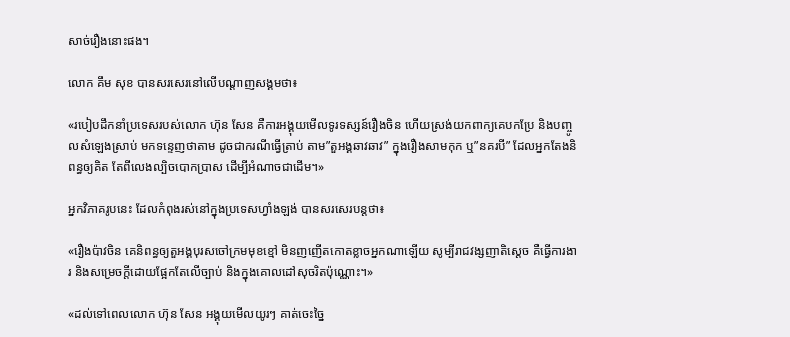សាច់រឿងនោះផង។

លោក គឹម សុខ បានសរសេរនៅលើបណ្ដាញសង្គមថា៖

«របៀបដឹកនាំប្រទេសរបស់លោក ហ៊ុន សែន គឺការអង្គុយមើលទូរទស្សន៍រឿងចិន ហើយស្រង់យកពាក្យគេបកប្រែ និងបញ្ចូលសំឡេងស្រាប់ មកទន្ទេញថាតាម ដូចជាករណីធ្វើត្រាប់ តាម”តួអង្គឆាវឆាវ” ក្នុងរឿងសាមកុក ឬ”នគរបី” ដែលអ្នកតែងនិពន្ធឲ្យគិត តែពីលេងល្បិចបោកប្រាស ដើម្បីអំណាចជាដើម។»

អ្នកវិភាគរូបនេះ ដែលកំពុងរស់នៅក្នុងប្រទេសហ្វាំងឡង់ បានសរសេរបន្តថា៖

«រឿងប៉ាវចិន គេនិពន្ធឲ្យតួអង្គបុរសចៅក្រមមុខខ្មៅ មិនញញើតកោតខ្លាចអ្នកណាឡើយ សូម្បីរាជវង្សញាតិស្តេច គឺធ្វើការងារ និងសម្រេចក្តីដោយផ្អែកតែលើច្បាប់ និងក្នុងគោលដៅសុចរិតប៉ុណ្ណោះ។»

«ដល់ទៅពេលលោក ហ៊ុន សែន អង្គុយមើលយូរៗ គាត់ចេះច្នៃ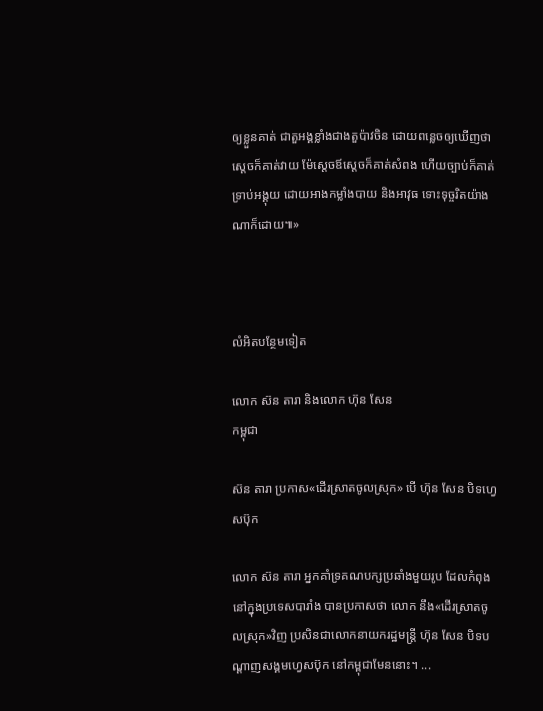ឲ្យខ្លួនគាត់ ជាតួអង្គខ្លាំងជាងតួប៉ាវចិន ដោយពន្លេចឲ្យឃើញថា ស្តេចក៏គាត់វាយ ម៉ែស្តេចឪស្តេចក៏គាត់សំពង ហើយច្បាប់ក៏គាត់ទ្រាប់អង្គុយ ដោយអាងកម្លាំងបាយ និងអាវុធ ទោះទុច្ចរិតយ៉ាងណាក៏ដោយ៕»



លំអិតបន្ថែមទៀត

លោក ស៊ន តារា និងលោក ហ៊ុន សែន
កម្ពុជា

ស៊ន តារា ប្រកាស«ដើរស្រាតចូលស្រុក» បើ ហ៊ុន សែន បិទហ្វេសប៊ុក

លោក ស៊ន តារា អ្នកគាំទ្រគណបក្សប្រឆាំងមួយរូប ដែលកំពុងនៅក្នុងប្រទេសបារាំង បានប្រកាសថា លោក នឹង«ដើរស្រាតចូលស្រុក»វិញ ប្រសិនជាលោកនាយករដ្ឋមន្ត្រី ហ៊ុន សែន បិទបណ្ដាញសង្គមហ្វេសប៊ុក នៅកម្ពុជាមែននោះ។ ...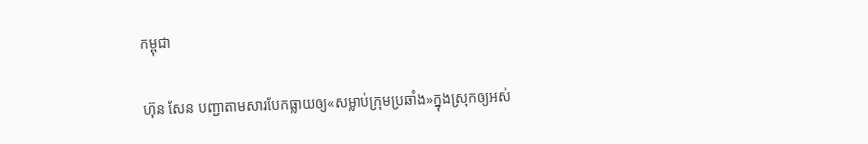កម្ពុជា

ហ៊ុន សែន បញ្ជាតាមសារបែកធ្លាយឲ្យ«សម្លាប់ក្រុមប្រឆាំង»ក្នុងស្រុកឲ្យអស់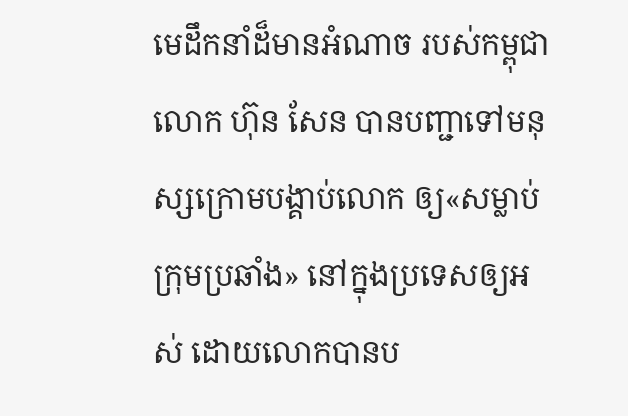មេដឹកនាំដ៏មានអំណាច របស់កម្ពុជា លោក ហ៊ុន សែន បានបញ្ជាទៅមនុស្សក្រោមបង្គាប់លោក ឲ្យ«សម្លាប់ក្រុមប្រឆាំង» នៅក្នុងប្រទេសឲ្យអស់ ដោយលោកបានប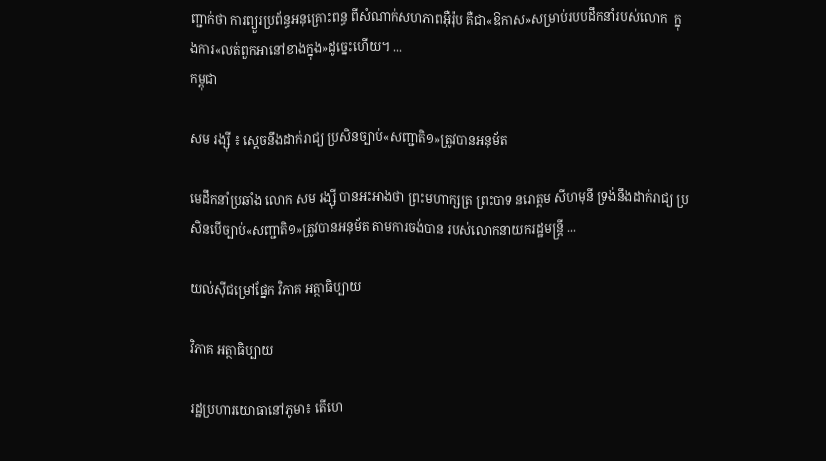ញ្ជាក់ថា ការព្យួរប្រព័ន្ធអនុគ្រោះពន្ធ ពីសំណាក់សហភាពអ៊ឺរ៉ុប គឺជា«ឱកាស»សម្រាប់របបដឹកនាំរបស់លោក  ក្នុងការ«លត់ពួកអានៅខាងក្នុង»ដូច្នេះហើយ។ ...
កម្ពុជា

សម រង្ស៊ី ៖ ស្ដេចនឹងដាក់រាជ្យ ប្រសិនច្បាប់«សញ្ជាតិ១»ត្រូវបានអនុម័ត

មេដឹកនាំប្រឆាំង លោក សម រង្ស៊ី បានអះអាងថា ព្រះមហាក្សត្រ ព្រះបាទ នរោត្តម សីហមុនី ទ្រង់នឹងដាក់រាជ្យ ប្រសិនបើច្បាប់«សញ្ជាតិ១»ត្រូវបានអនុម័ត តាមការចង់បាន របស់លោកនាយករដ្ឋមន្ត្រី ...

យល់ស៊ីជម្រៅផ្នែក វិភាគ អត្ថាធិប្បាយ

វិភាគ អត្ថាធិប្បាយ

រដ្ឋប្រហារយោធានៅភូមា៖ តើហេ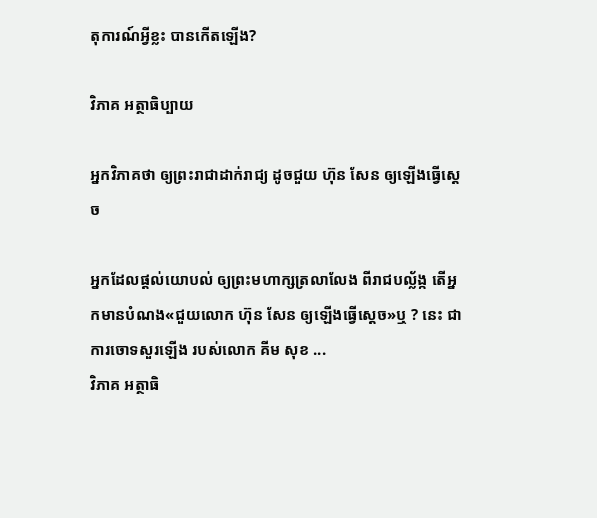តុការណ៍អ្វីខ្លះ បានកើតឡើង?

វិភាគ អត្ថាធិប្បាយ

អ្នកវិភាគថា ឲ្យព្រះរាជាដាក់រាជ្យ ដូចជួយ ហ៊ុន សែន ឲ្យឡើងធ្វើស្ដេច

អ្នកដែលផ្ដល់យោបល់ ឲ្យព្រះមហាក្សត្រលាលែង ពីរាជបល្ល័ង្ក តើអ្នកមានបំណង«ជួយលោក ហ៊ុន សែន ឲ្យឡើងធ្វើស្ដេច»ឬ ? នេះ ជាការចោទសួរឡើង របស់លោក គីម សុខ ...
វិភាគ អត្ថាធិ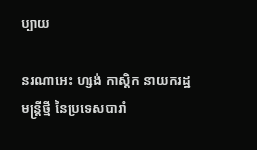ប្បាយ

នរណាអេះ ហ្សង់ កាស្តិក នាយករដ្ឋមន្ត្រីថ្មី នៃប្រទេសបារាំ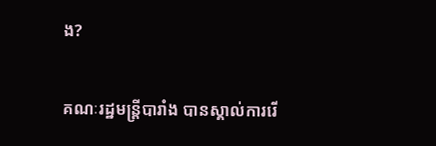ង?

គណៈរដ្ឋមន្ត្រីបារាំង បានស្គាល់ការរើ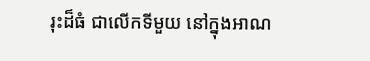រុះដ៏ធំ ជាលើកទីមួយ នៅក្នុងអាណ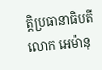ត្តិប្រធានាធិបតី លោក អេម៉ានុ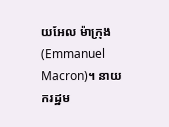យអែល ម៉ាក្រុង (Emmanuel Macron)។ នាយករដ្ឋម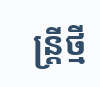ន្ត្រីថ្មី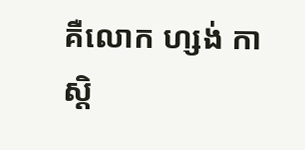គឺលោក ហ្សង់ កាស្តិ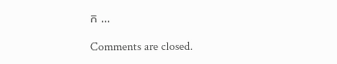ក ...

Comments are closed.